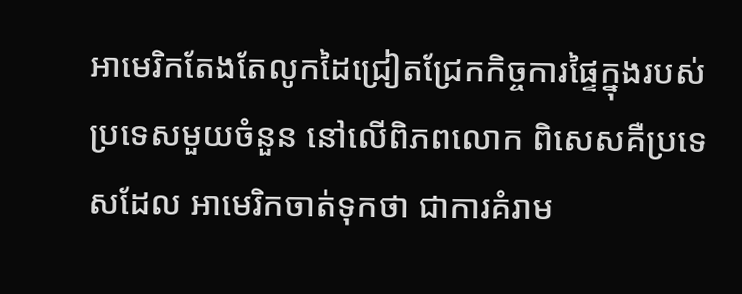អាមេរិកតែងតែលូកដៃជ្រៀតជ្រែកកិច្ចការផ្ទៃក្នុងរបស់ប្រទេសមួយចំនួន នៅលើពិភពលោក ពិសេសគឺប្រទេសដែល អាមេរិកចាត់ទុកថា ជាការគំរាម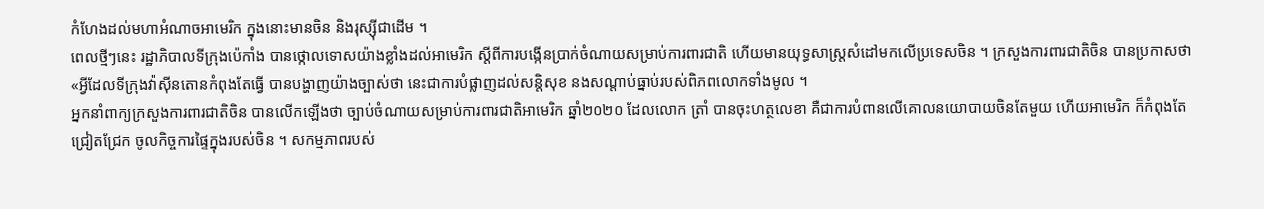កំហែងដល់មហាអំណាចអាមេរិក ក្នុងនោះមានចិន និងរុស្ស៊ីជាដើម ។
ពេលថ្មីៗនេះ រដ្ឋាភិបាលទីក្រុងប៉េកាំង បានថ្កោលទោសយ៉ាងខ្លាំងដល់អាមេរិក ស្តីពីការបង្កើនប្រាក់ចំណាយសម្រាប់ការពារជាតិ ហើយមានយុទ្ធសាស្ត្រសំដៅមកលើប្រទេសចិន ។ ក្រសួងការពារជាតិចិន បានប្រកាសថា «អ្វីដែលទីក្រុងវ៉ាស៊ីនតោនកំពុងតែធ្វើ បានបង្ហាញយ៉ាងច្បាស់ថា នេះជាការបំផ្លាញដល់សន្តិសុខ នងសណ្តាប់ធ្នាប់របស់ពិភពលោកទាំងមូល ។
អ្នកនាំពាក្យក្រសួងការពារជាតិចិន បានលើកឡើងថា ច្បាប់ចំណាយសម្រាប់ការពារជាតិអាមេរិក ឆ្នាំ២០២០ ដែលលោក ត្រាំ បានចុះហត្ថលេខា គឺជាការបំពានលើគោលនយោបាយចិនតែមួយ ហើយអាមេរិក ក៏កំពុងតែជ្រៀតជ្រែក ចូលកិច្ចការផ្ទៃក្នុងរបស់ចិន ។ សកម្មភាពរបស់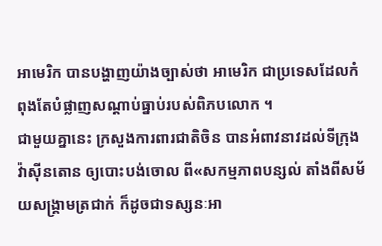អាមេរិក បានបង្ហាញយ៉ាងច្បាស់ថា អាមេរិក ជាប្រទេសដែលកំពុងតែបំផ្លាញសណ្តាប់ធ្នាប់របស់ពិភបលោក ។
ជាមួយគ្នានេះ ក្រសួងការពារជាតិចិន បានអំពាវនាវដល់ទីក្រុងវ៉ាស៊ីនតោន ឲ្យបោះបង់ចោល ពី«សកម្មភាពបន្សល់ តាំងពីសម័យសង្គ្រាមត្រជាក់ ក៏ដូចជាទស្សនៈអា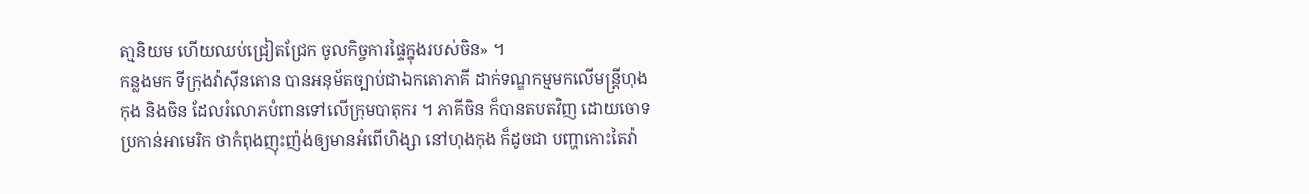តា្មនិយម ហើយឈប់ជ្រៀតជ្រែក ចូលកិច្ចការផ្ទៃក្នុងរបស់ចិន» ។
កន្លងមក ទីក្រុងវ៉ាស៊ីនតោន បានអនុម័តច្បាប់ជាឯកតោភាគី ដាក់ទណ្ឌកម្មមកលើមន្ត្រីហុងកុង និងចិន ដែលរំលោភបំពានទៅលើក្រុមបាតុករ ។ ភាគីចិន ក៏បានតបតវិញ ដោយចោទប្រកាន់អាមេរិក ថាកំពុងញុះញ៉ង់ឲ្យមានអំពើហិង្សា នៅហុងកុង ក៏ដូចជា បញ្ហាកោះតៃវ៉ា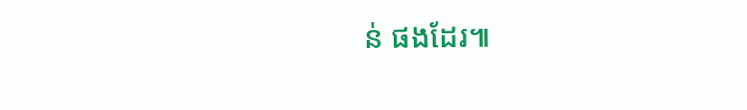ន់ ផងដែរ៕